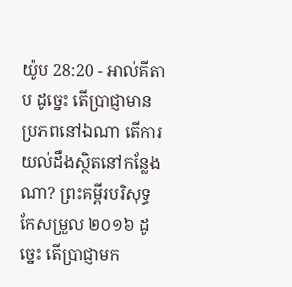យ៉ូប 28:20 - អាល់គីតាប ដូច្នេះ តើប្រាជ្ញាមានប្រភពនៅឯណា តើការយល់ដឹងស្ថិតនៅកន្លែងណា? ព្រះគម្ពីរបរិសុទ្ធកែសម្រួល ២០១៦ ដូច្នេះ តើប្រាជ្ញាមក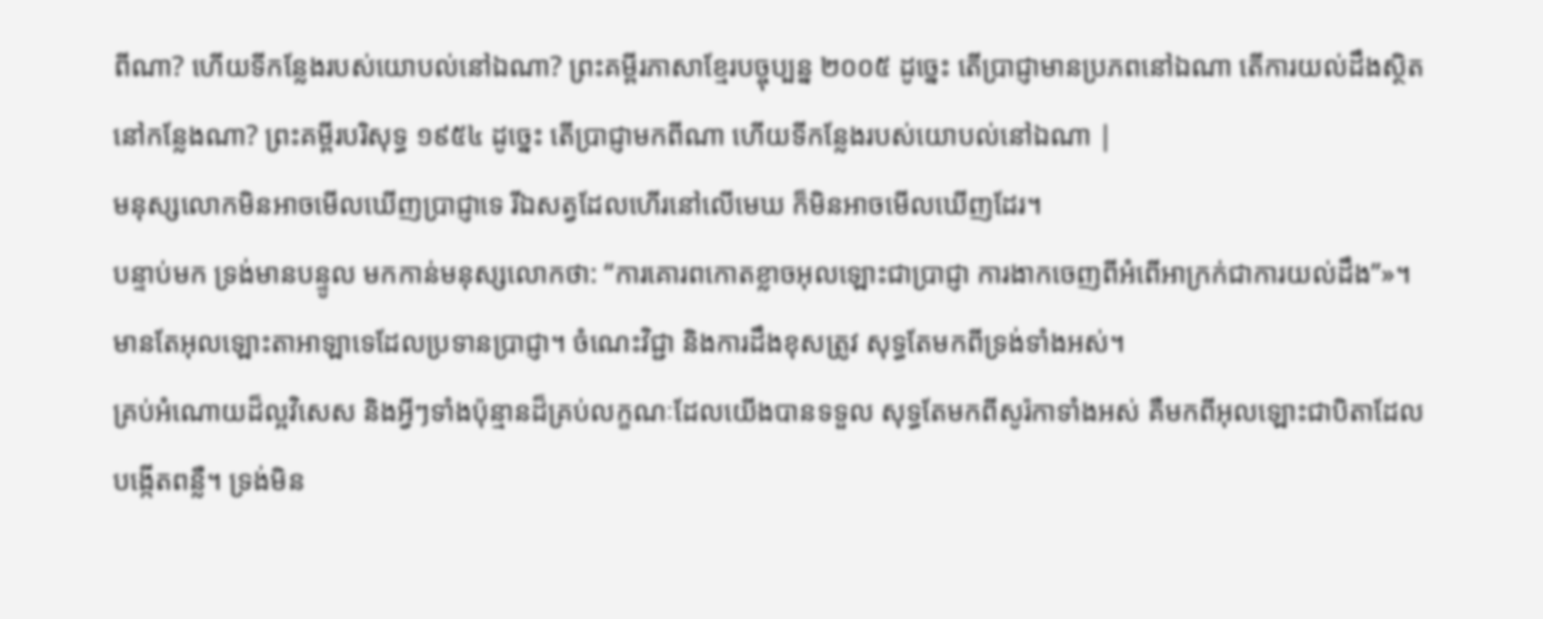ពីណា? ហើយទីកន្លែងរបស់យោបល់នៅឯណា? ព្រះគម្ពីរភាសាខ្មែរបច្ចុប្បន្ន ២០០៥ ដូច្នេះ តើប្រាជ្ញាមានប្រភពនៅឯណា តើការយល់ដឹងស្ថិតនៅកន្លែងណា? ព្រះគម្ពីរបរិសុទ្ធ ១៩៥៤ ដូច្នេះ តើប្រាជ្ញាមកពីណា ហើយទីកន្លែងរបស់យោបល់នៅឯណា |
មនុស្សលោកមិនអាចមើលឃើញប្រាជ្ញាទេ រីឯសត្វដែលហើរនៅលើមេឃ ក៏មិនអាចមើលឃើញដែរ។
បន្ទាប់មក ទ្រង់មានបន្ទូល មកកាន់មនុស្សលោកថា: “ការគោរពកោតខ្លាចអុលឡោះជាប្រាជ្ញា ការងាកចេញពីអំពើអាក្រក់ជាការយល់ដឹង”»។
មានតែអុលឡោះតាអាឡាទេដែលប្រទានប្រាជ្ញា។ ចំណេះវិជ្ជា និងការដឹងខុសត្រូវ សុទ្ធតែមកពីទ្រង់ទាំងអស់។
គ្រប់អំណោយដ៏ល្អវិសេស និងអ្វីៗទាំងប៉ុន្មានដ៏គ្រប់លក្ខណៈដែលយើងបានទទួល សុទ្ធតែមកពីសូរ៉កាទាំងអស់ គឺមកពីអុលឡោះជាបិតាដែលបង្កើតពន្លឺ។ ទ្រង់មិន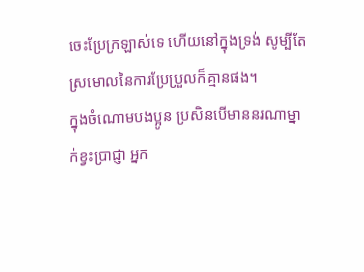ចេះប្រែក្រឡាស់ទេ ហើយនៅក្នុងទ្រង់ សូម្បីតែស្រមោលនៃការប្រែប្រួលក៏គ្មានផង។
ក្នុងចំណោមបងប្អូន ប្រសិនបើមាននរណាម្នាក់ខ្វះប្រាជ្ញា អ្នក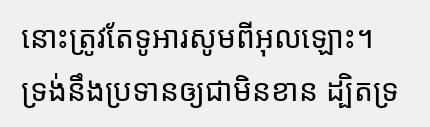នោះត្រូវតែទូអារសូមពីអុលឡោះ។ ទ្រង់នឹងប្រទានឲ្យជាមិនខាន ដ្បិតទ្រ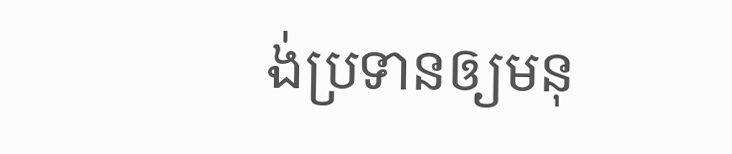ង់ប្រទានឲ្យមនុ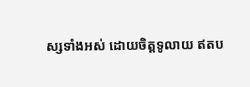ស្សទាំងអស់ ដោយចិត្តទូលាយ ឥតប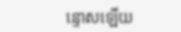ន្ទោសឡើយ